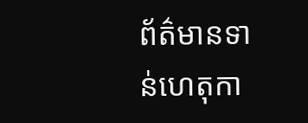ព័ត៌មានទាន់ហេតុកា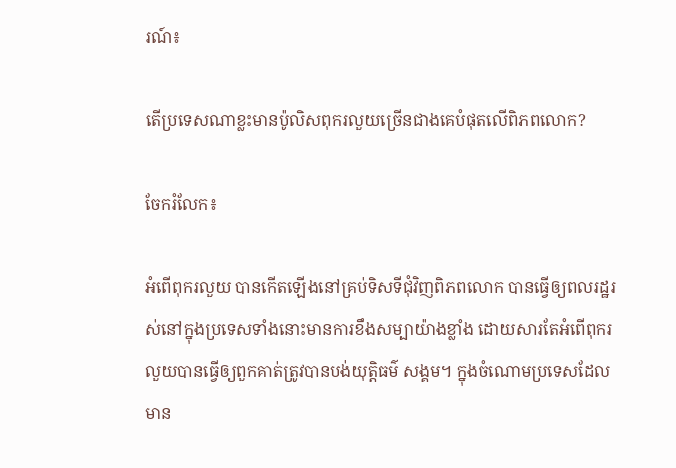រណ៍៖

តើប្រទេសណាខ្លះមានប៉ូលិសពុករលួយច្រើនជាងគេបំផុតលើពិភពលោក?

ចែករំលែក៖

អំពើពុករលួយ បានកើតឡើងនៅគ្រប់ទិសទីជុំវិញពិភពលោក បានធ្វើឲ្យពលរដ្ឋរស់នៅក្នុងប្រទេសទាំងនោះមានការខឹងសម្បាយ៉ាងខ្លាំង ដោយសារតែអំពើពុករលួយបានធ្វើឲ្យពួកគាត់ត្រូវបានបង់យុត្តិធម៌ សង្គម។ ក្នុងចំណោមប្រទេសដែលមាន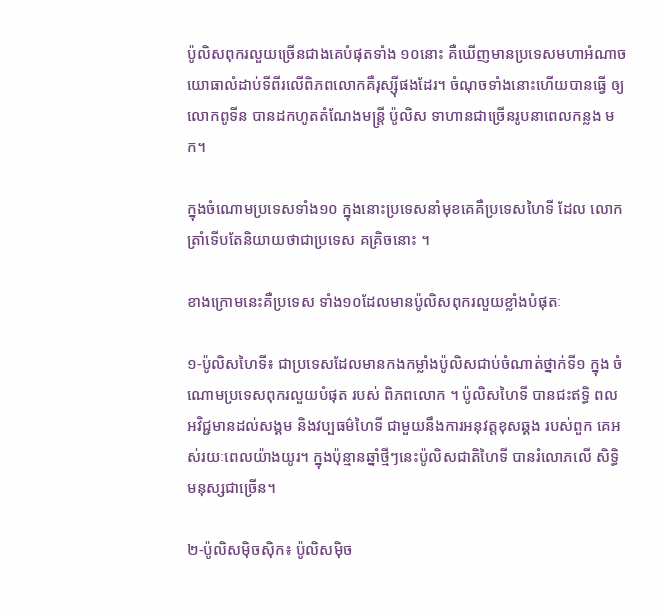ប៉ូលិសពុករលួយច្រើនជាងគេបំផុតទាំង ១០នោះ គឺឃើញមានប្រទេសមហាអំណាចយោធាលំដាប់ទីពីរលើពិភពលោកគឺរុស្ស៊ីផងដែរ។ ចំណុចទាំងនោះហើយបានធ្វើ ឲ្យលោកពូទីន បានដកហូតតំណែងមន្ត្រី ប៉ូលិស ទាហានជាច្រើនរូបនាពេលកន្លង មក។

ក្នុងចំណោមប្រទេសទាំង១០ ក្នុងនោះប្រទេសនាំមុខគេគឺប្រទេសហៃទី ដែល លោកត្រាំទើបតែនិយាយថាជាប្រទេស គគ្រិចនោះ ។

ខាងក្រោមនេះគឺប្រទេស ទាំង១០ដែលមានប៉ូលិសពុករលួយខ្លាំងបំផុតៈ

១-ប៉ូលិសហៃទី៖ ជាប្រទេសដែលមានកងកម្លាំងប៉ូលិសជាប់ចំណាត់ថ្នាក់ទី១ ក្នុង ចំណោមប្រទេសពុករលួយបំផុត របស់ ពិភពលោក ។ ប៉ូលិសហៃទី បានជះឥទ្ធិ ពលអវិជ្ជមានដល់សង្គម និងវប្បធម៌ហៃទី ជាមួយនឹងការអនុវត្តខុសឆ្គង របស់ពួក គេអស់រយៈពេលយ៉ាងយូរ។ ក្នុងប៉ុន្មានឆ្នាំថ្មីៗនេះប៉ូលិសជាតិហៃទី បានរំលោភលើ សិទ្ធិមនុស្សជាច្រើន។

២-ប៉ូលិសម៉ិចស៊ិក៖ ប៉ូលិសម៉ិច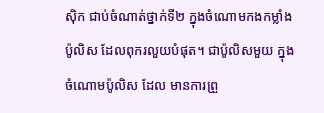ស៊ិក ជាប់ចំណាត់ថ្នាក់ទី២ ក្នុងចំណោមកងកម្លាំងប៉ូលិស ដែលពុករលួយបំផុត។ ជាប៉ូលិសមួយ ក្នុងចំណោមប៉ូលិស ដែល មានការព្រួ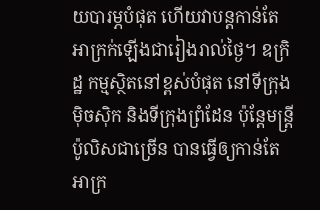យបារម្ភបំផុត ហើយវាបន្តកាន់តែអាក្រក់ឡើងជារៀងរាល់ថ្ងៃ។ ឧក្រិដ្ឋ កម្មស្ថិតនៅខ្ពស់បំផុត នៅទីក្រុងម៉ិចស៊ិក និងទីក្រុងព្រំដែន ប៉ុន្តែមន្ត្រីប៉ូលិសជាច្រើន បានធ្វើឲ្យកាន់តែអាក្រ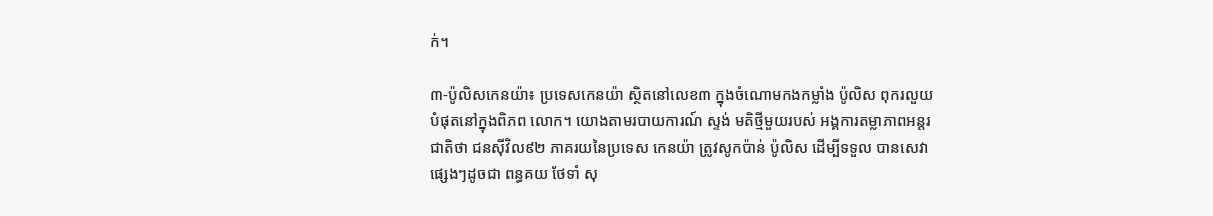ក់។

៣-ប៉ូលិសកេនយ៉ា៖ ប្រទេសកេនយ៉ា ស្ថិតនៅលេខ៣ ក្នុងចំណោមកងកម្លាំង ប៉ូលិស ពុករលួយបំផុតនៅក្នុងពិភព លោក។ យោងតាមរបាយការណ៍ ស្ទង់ មតិថ្មីមួយរបស់ អង្គការតម្លាភាពអន្តរ ជាតិថា ជនស៊ីវិល៩២ ភាគរយនៃប្រទេស កេនយ៉ា ត្រូវសូកប៉ាន់ ប៉ូលិស ដើម្បីទទួល បានសេវាផ្សេងៗដូចជា ពន្ធគយ ថែទាំ សុ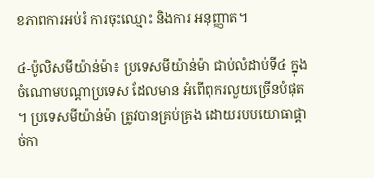ខភាពការអប់រំ ការចុះឈ្មោះ និងការ អនុញ្ញាត។

៤-ប៉ូលិសមីយ៉ាន់ម៉ា៖ ប្រទេសមីយ៉ាន់ម៉ា ជាប់លំដាប់ទី៤ ក្នុងចំណោមបណ្តាប្រទេស ដែលមាន អំពើពុករលួយច្រើនបំផុត ។ ប្រទេសមីយ៉ាន់ម៉ា ត្រូវបានគ្រប់គ្រង ដោយរបបយោធាផ្តាច់កា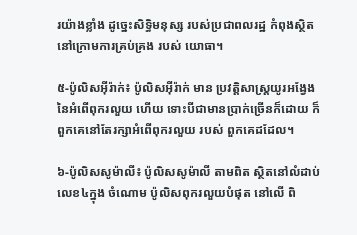រយ៉ាងខ្លាំង ដូច្នេះសិទ្ធិមនុស្ស របស់ប្រជាពលរដ្ឋ កំពុងស្ថិតនៅក្រោមការគ្រប់គ្រង របស់ យោធា។

៥-ប៉ូលិសអុីរ៉ាក់៖ ប៉ូលិសអុីរ៉ាក់ មាន ប្រវត្តិសាស្ត្រយូរអង្វែង នៃអំពើពុករលួយ ហើយ ទោះបីជាមានប្រាក់ច្រើនក៏ដោយ ក៏ពួកគេនៅតែរក្សាអំពើពុករលួយ របស់ ពួកគេដដែល។

៦-ប៉ូលិសសូម៉ាលី៖ ប៉ូលិសសូម៉ាលី តាមពិត ស្ថិតនៅលំដាប់លេខ៤ក្នុង ចំណោម ប៉ូលិសពុករលួយបំផុត នៅលើ ពិ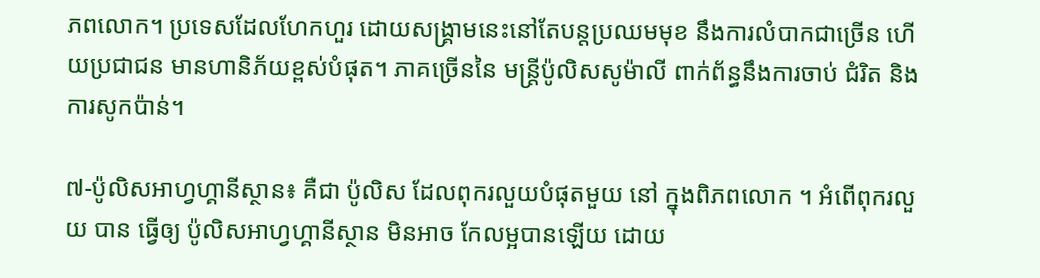ភពលោក។ ប្រទេសដែលហែកហួរ ដោយសង្រ្គាមនេះនៅតែបន្តប្រឈមមុខ នឹងការលំបាកជាច្រើន ហើយប្រជាជន មានហានិភ័យខ្ពស់បំផុត។ ភាគច្រើននៃ មន្រ្តីប៉ូលិសសូម៉ាលី ពាក់ព័ន្ធនឹងការចាប់ ជំរិត និងការសូកប៉ាន់។

៧-ប៉ូលិសអាហ្វហ្គានីស្ថាន៖ គឺជា ប៉ូលិស ដែលពុករលួយបំផុតមួយ នៅ ក្នុងពិភពលោក ។ អំពើពុករលួយ បាន ធ្វើឲ្យ ប៉ូលិសអាហ្វហ្គានីស្ថាន មិនអាច កែលម្អបានឡើយ ដោយ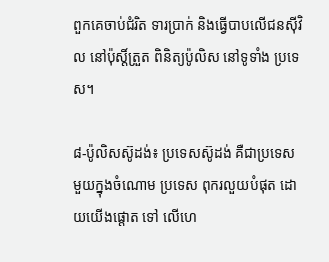ពួកគេចាប់ជំរិត ទារប្រាក់ និងធ្វើបាបលើជនស៊ីវិល នៅប៉ុស្តិ៍ត្រួត ពិនិត្យប៉ូលិស នៅទូទាំង ប្រទេស។

៨-ប៉ូលិសស៊ូដង់៖ ប្រទេសស៊ូដង់ គឺជាប្រទេសមួយក្នុងចំណោម ប្រទេស ពុករលួយបំផុត ដោយយើងផ្តោត ទៅ លើហេ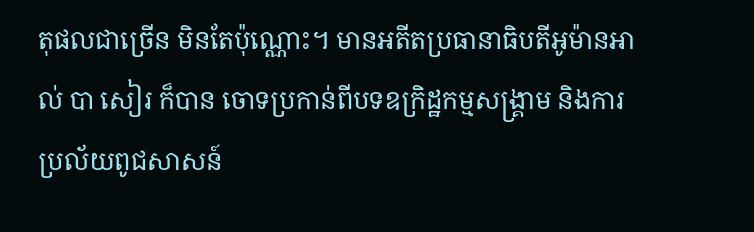តុផលជាច្រើន មិនតែប៉ុណ្ណោះ។ មានអតីតប្រធានាធិបតីអូម៉ានអាល់ បា សៀរ ក៏បាន ចោទប្រកាន់ពីបទឧក្រិដ្ឋកម្មសង្រ្គាម និងការប្រល័យពូជសាសន៍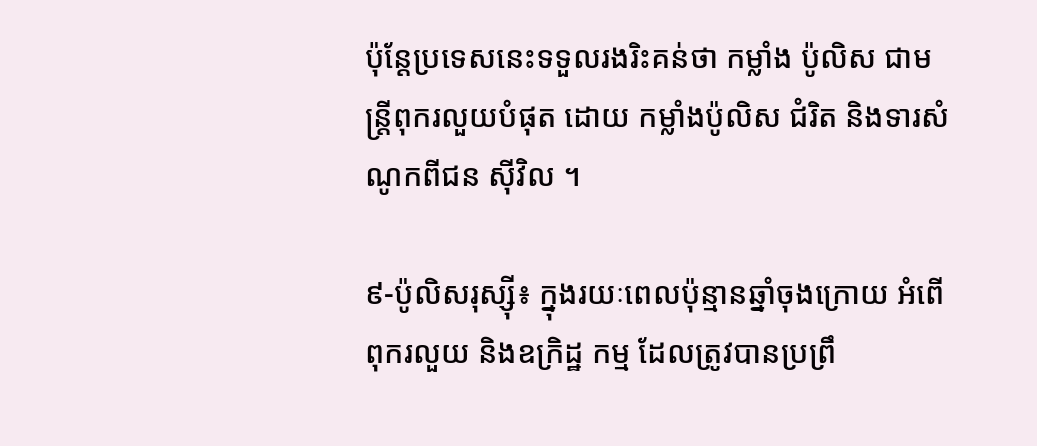ប៉ុន្តែប្រទេសនេះទទួលរងរិះគន់ថា កម្លាំង ប៉ូលិស ជាមន្រ្តីពុករលួយបំផុត ដោយ កម្លាំងប៉ូលិស ជំរិត និងទារសំណូកពីជន ស៊ីវិល ។

៩-ប៉ូលិសរុស្ស៊ី៖ ក្នុងរយៈពេលប៉ុន្មានឆ្នាំចុងក្រោយ អំពើពុករលួយ និងឧក្រិដ្ឋ កម្ម ដែលត្រូវបានប្រព្រឹ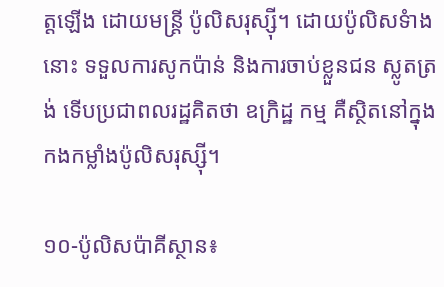ត្តឡើង ដោយមន្ដ្រី ប៉ូលិសរុស្ស៊ី។ ដោយប៉ូលិសទំាងនោះ ទទួលការសូកប៉ាន់ និងការចាប់ខ្លួនជន ស្លូតត្រង់ ទើបប្រជាពលរដ្ឋគិតថា ឧក្រិដ្ឋ កម្ម គឺស្ថិតនៅក្នុងកងកម្លាំងប៉ូលិសរុស្ស៊ី។

១០-ប៉ូលិសប៉ាគីស្ថាន៖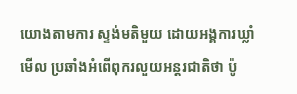យោងតាមការ ស្ទង់មតិមួយ ដោយអង្គការឃ្លាំមើល ប្រឆាំងអំពើពុករលួយអន្តរជាតិថា ប៉ូ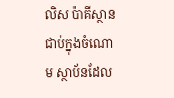លិស ប៉ាគីស្ថានជាប់ក្នុងចំណោម ស្ថាប័នដែល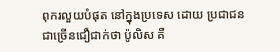ពុករលួយបំផុត នៅក្នុងប្រទេស ដោយ ប្រជាជនជាច្រើនជឿជាក់ថា ប៉ូលិស គឺ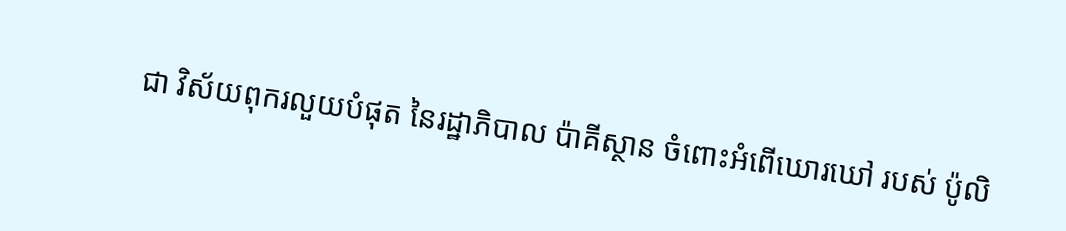ជា វិស័យពុករលួយបំផុត នៃរដ្ឋាភិបាល ប៉ាគីស្ថាន ចំពោះអំពើឃោរឃៅ របស់ ប៉ូលិ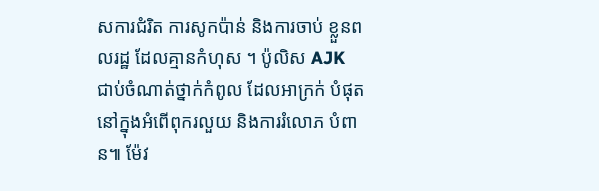សការជំរិត ការសូកប៉ាន់ និងការចាប់ ខ្លួនពលរដ្ឋ ដែលគ្មានកំហុស ។ ប៉ូលិស AJK ជាប់ចំណាត់ថ្នាក់កំពូល ដែលអាក្រក់ បំផុត នៅក្នុងអំពើពុករលួយ និងការរំលោភ បំពាន៕ ម៉ែវ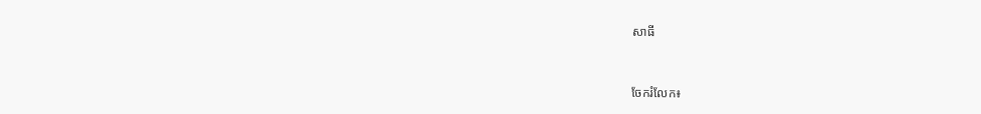សាធី


ចែករំលែក៖